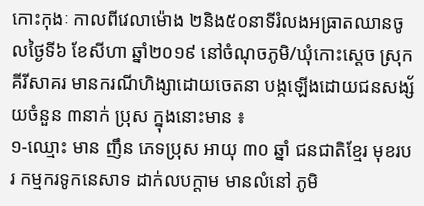កោះកុងៈ កាលពីវេលាម៉ោង ២និង៥០នាទីរំលងអធ្រាតឈានចូលថ្ងៃទី៦ ខែសីហា ឆ្នាំ២០១៩ នៅចំណុចភូមិ/ឃុំកោះស្តេច ស្រុកគីរីសាគរ មានករណីហិង្សាដោយចេតនា បង្កឡើងដោយជនសង្ស័យចំនួន ៣នាក់ ប្រុស ក្នុងនោះមាន ៖
១-ឈ្មោះ មាន ញឹន ភេទប្រុស អាយុ ៣០ ឆ្នាំ ជនជាតិខ្មែរ មុខរបរ កម្មករទូកនេសាទ ដាក់លបក្តាម មានលំនៅ ភូមិ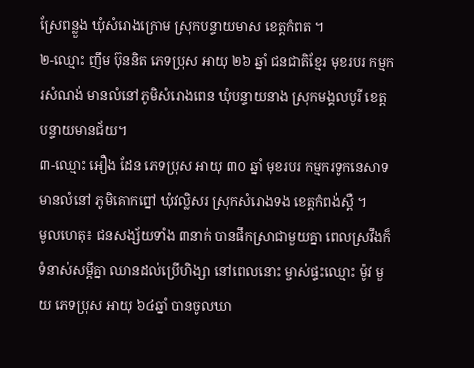ស្រែពន្លួង ឃុំសំរោងក្រោម ស្រុកបន្ទាយមាស ខេត្តកំពត ។
២-ឈ្មោះ ញឹម ប៊ុននិត ភេទប្រុស អាយុ ២៦ ឆ្នាំ ជនជាតិខ្មែរ មុខរបរ កម្មករសំណង់ មានលំនៅភូមិសំរោងពេន ឃុំបន្ទាយនាង ស្រុកមង្គលបូរី ខេត្តបន្ទាយមានជ័យ។
៣-ឈ្មោះ អឿង ដែន ភេទប្រុស អាយុ ៣០ ឆ្នាំ មុខរបរ កម្មករទូកនេសាទ មានលំនៅ ភូមិគោកព្នៅ ឃុំវល្លិសរ ស្រុកសំរោងទង ខេត្តកំពង់ស្ពឺ ។
មូលហេតុ៖ ជនសង្ស័យទាំង ៣នាក់ បានផឹកស្រាជាមួយគ្នា ពេលស្រវឹងក៏ទំនាស់សម្តីគ្នា ឈានដល់ប្រើហិង្សា នៅពេលនោះ ម្ចាស់ផ្ទះឈ្មោះ ម៉ូវ មួយ ភេទប្រុស អាយុ ៦៤ឆ្នាំ បានចូលឃា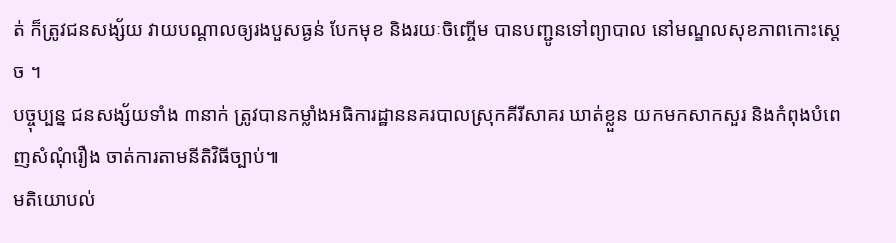ត់ ក៏ត្រូវជនសង្ស័យ វាយបណ្តាលឲ្យរងបួសធ្ងន់ បែកមុខ និងរយៈចិញ្ចើម បានបញ្ជូនទៅព្យាបាល នៅមណ្ឌលសុខភាពកោះស្តេច ។
បច្ចុប្បន្ន ជនសង្ស័យទាំង ៣នាក់ ត្រូវបានកម្លាំងអធិការដ្ឋាននគរបាលស្រុកគីរីសាគរ ឃាត់ខ្លួន យកមកសាកសួរ និងកំពុងបំពេញសំណុំរឿង ចាត់ការតាមនីតិវិធីច្បាប់៕
មតិយោបល់